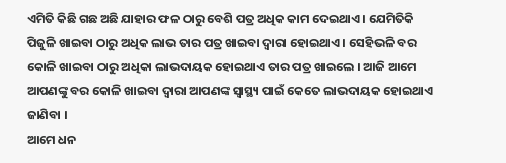ଏମିତି କିଛି ଗଛ ଅଛି ଯାହାର ଫଳ ଠାରୁ ବେଶି ପତ୍ର ଅଧିକ କାମ ଦେଇଥାଏ । ଯେମିତିକି ପିଜୁଳି ଖାଇବା ଠାରୁ ଅଧିକ ଲାଭ ତାର ପତ୍ର ଖାଇବା ଦ୍ଵାରା ହୋଇଥାଏ । ସେହିଭଳି ବର କୋଳି ଖାଇବା ଠାରୁ ଅଧିକା ଲାଭଦାୟକ ହୋଇଥାଏ ତାର ପତ୍ର ଖାଇଲେ । ଆଜି ଆମେ ଆପଣଙ୍କୁ ବର କୋଳି ଖାଇବା ଦ୍ଵାରା ଆପଣଙ୍କ ସ୍ୱାସ୍ଥ୍ୟ ପାଇଁ କେତେ ଲାଭଦାୟକ ହୋଇଥାଏ ଜାଣିବା ।
ଆମେ ଧନ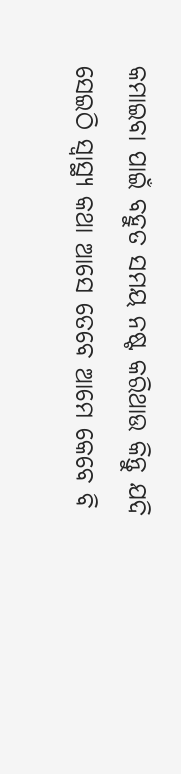କମାଇବା ପାଇଁ ବହୁତ ସମୟ ନଷ୍ଟ କରିଥାଉ କିନ୍ତୁ ଯଦି ସେଇଠି ସ୍ୱାସ୍ଥ୍ୟ କଥା ଆସେ ତେବେ ଆମେ କେବେ ବି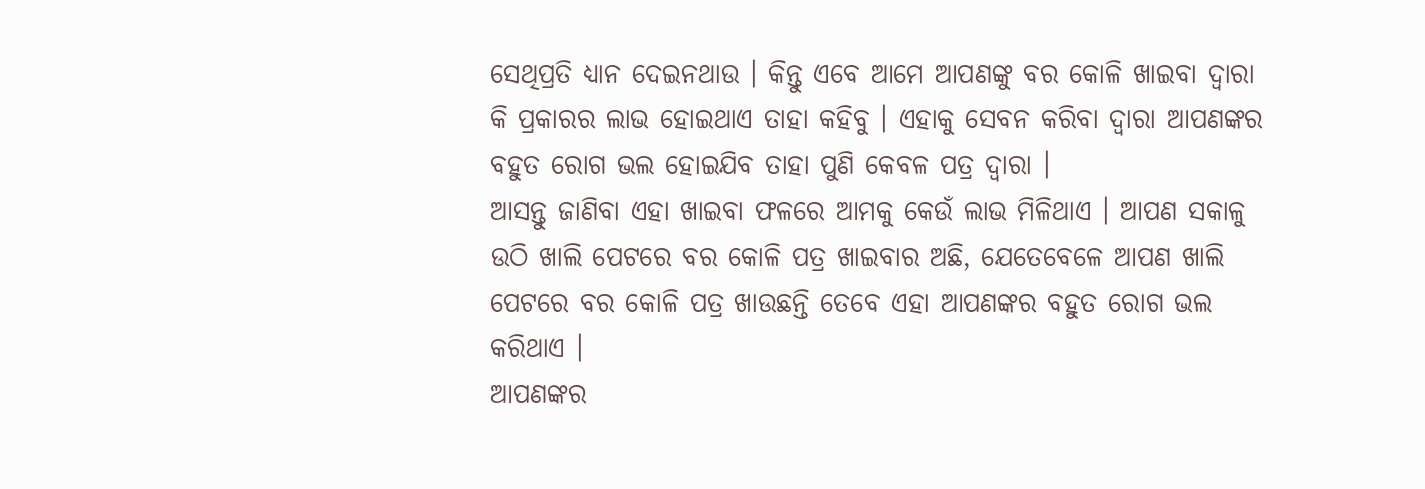ସେଥିପ୍ରତି ଧ୍ୟାନ ଦେଇନଥାଉ । କିନ୍ତୁ ଏବେ ଆମେ ଆପଣଙ୍କୁ ବର କୋଳି ଖାଇବା ଦ୍ଵାରା କି ପ୍ରକାରର ଲାଭ ହୋଇଥାଏ ତାହା କହିବୁ । ଏହାକୁ ସେବନ କରିବା ଦ୍ଵାରା ଆପଣଙ୍କର ବହୁତ ରୋଗ ଭଲ ହୋଇଯିବ ତାହା ପୁଣି କେବଳ ପତ୍ର ଦ୍ଵାରା ।
ଆସନ୍ତୁ ଜାଣିବା ଏହା ଖାଇବା ଫଳରେ ଆମକୁ କେଉଁ ଲାଭ ମିଳିଥାଏ । ଆପଣ ସକାଳୁ ଉଠି ଖାଲି ପେଟରେ ବର କୋଳି ପତ୍ର ଖାଇବାର ଅଛି, ଯେତେବେଳେ ଆପଣ ଖାଲି ପେଟରେ ବର କୋଳି ପତ୍ର ଖାଉଛନ୍ତି ତେବେ ଏହା ଆପଣଙ୍କର ବହୁତ ରୋଗ ଭଲ କରିଥାଏ ।
ଆପଣଙ୍କର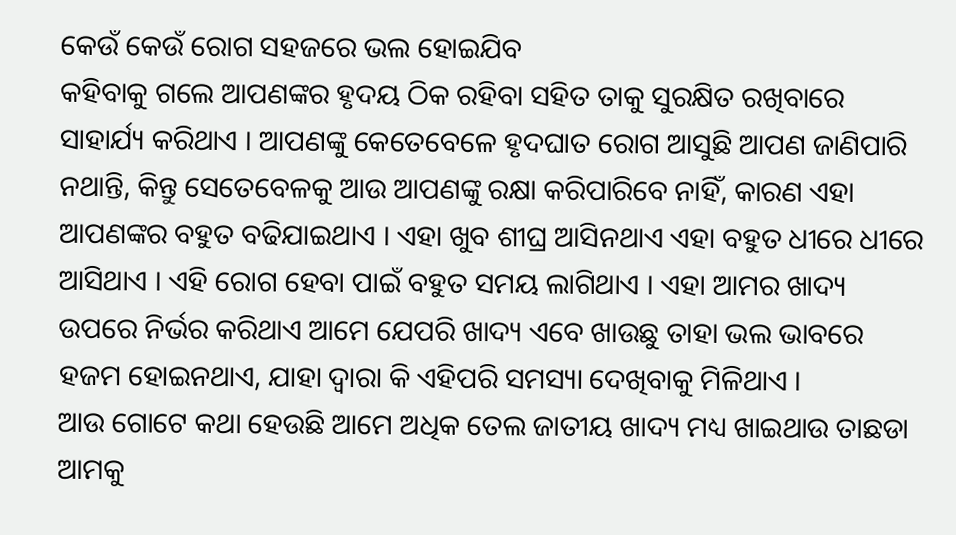କେଉଁ କେଉଁ ରୋଗ ସହଜରେ ଭଲ ହୋଇଯିବ
କହିବାକୁ ଗଲେ ଆପଣଙ୍କର ହୃଦୟ ଠିକ ରହିବା ସହିତ ତାକୁ ସୁରକ୍ଷିତ ରଖିବାରେ ସାହାର୍ଯ୍ୟ କରିଥାଏ । ଆପଣଙ୍କୁ କେତେବେଳେ ହୃଦଘାତ ରୋଗ ଆସୁଛି ଆପଣ ଜାଣିପାରି ନଥାନ୍ତି, କିନ୍ତୁ ସେତେବେଳକୁ ଆଉ ଆପଣଙ୍କୁ ରକ୍ଷା କରିପାରିବେ ନାହିଁ, କାରଣ ଏହା ଆପଣଙ୍କର ବହୁତ ବଢିଯାଇଥାଏ । ଏହା ଖୁବ ଶୀଘ୍ର ଆସିନଥାଏ ଏହା ବହୁତ ଧୀରେ ଧୀରେ ଆସିଥାଏ । ଏହି ରୋଗ ହେବା ପାଇଁ ବହୁତ ସମୟ ଲାଗିଥାଏ । ଏହା ଆମର ଖାଦ୍ୟ ଉପରେ ନିର୍ଭର କରିଥାଏ ଆମେ ଯେପରି ଖାଦ୍ୟ ଏବେ ଖାଉଛୁ ତାହା ଭଲ ଭାବରେ ହଜମ ହୋଇନଥାଏ, ଯାହା ଦ୍ଵାରା କି ଏହିପରି ସମସ୍ୟା ଦେଖିବାକୁ ମିଳିଥାଏ ।
ଆଉ ଗୋଟେ କଥା ହେଉଛି ଆମେ ଅଧିକ ତେଲ ଜାତୀୟ ଖାଦ୍ୟ ମଧ୍ୟ ଖାଇଥାଉ ତାଛଡା ଆମକୁ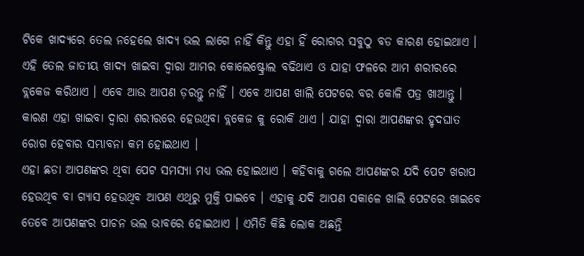ଟିକେ ଖାଦ୍ୟରେ ତେଲ ନହେଲେ ଖାଦ୍ୟ ଭଲ ଲାଗେ ନାହିଁ କିନ୍ତୁ ଏହା ହିଁ ରୋଗର ସବୁଠୁ ବଡ କାରଣ ହୋଇଥାଏ । ଏହି ତେଲ ଜାତୀୟ ଖାଦ୍ୟ ଖାଇବା ଦ୍ଵାରା ଆମର କୋଲେଷ୍ଟ୍ରୋଲ ବଢିଥାଏ ଓ ଯାହା ଫଳରେ ଆମ ଶରୀରରେ ବ୍ଲକେଜ କରିଥାଏ । ଏବେ ଆଉ ଆପଣ ଡ଼ରନ୍ତୁ ନାହିଁ । ଏବେ ଆପଣ ଖାଲି ପେଟରେ ବର କୋଳି ପତ୍ର ଖାଆନ୍ତୁ । କାରଣ ଏହା ଖାଇବା ଦ୍ଵାରା ଶରୀରରେ ହେଉଥିବା ବ୍ଲକେଜ କୁ ରୋକି ଥାଏ । ଯାହା ଦ୍ଵାରା ଆପଣଙ୍କର ହୃଦଘାତ ରୋଗ ହେବାର ସମ୍ଭାବନା କମ ହୋଇଥାଏ ।
ଏହା ଛଡା ଆପଣଙ୍କର ଥିବା ପେଟ ସମସ୍ୟା ମଧ୍ୟ ଭଲ ହୋଇଥାଏ । କହିବାକୁ ଗଲେ ଆପଣଙ୍କର ଯଦି ପେଟ ଖରାପ ହେଉଥିବ ବା ଗ୍ୟାସ ହେଉଥିବ ଆପଣ ଏଥିରୁ ମୁକ୍ତି ପାଇବେ । ଏହାକୁ ଯଦି ଆପଣ ସକାଳେ ଖାଲି ପେଟରେ ଖାଇବେ ତେବେ ଆପଣଙ୍କର ପାଚନ ଭଲ ଭାବରେ ହୋଇଥାଏ । ଏମିତି କିଛି ଲୋକ ଅଛନ୍ତି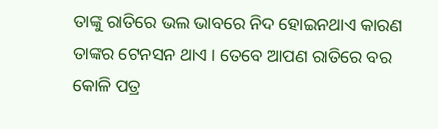ତାଙ୍କୁ ରାତିରେ ଭଲ ଭାବରେ ନିଦ ହୋଇନଥାଏ କାରଣ ତାଙ୍କର ଟେନସନ ଥାଏ । ତେବେ ଆପଣ ରାତିରେ ବର କୋଳି ପତ୍ର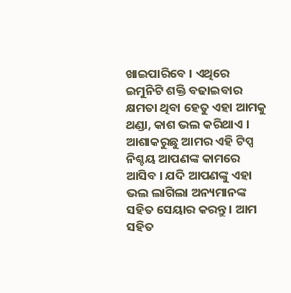ଖାଇପାରିବେ । ଏଥିରେ ଇମୁନିଟି ଶକ୍ତି ବଢାଇବାର କ୍ଷମତା ଥିବା ହେତୁ ଏହା ଆମକୁ ଥଣ୍ଡା, କାଶ ଭଲ କରିଥାଏ ।
ଆଶାକରୁଛୁ ଆମର ଏହି ଟିପ୍ସ ନିଶ୍ଚୟ ଆପଣଙ୍କ କାମରେ ଆସିବ । ଯଦି ଆପଣଙ୍କୁ ଏହା ଭଲ ଲାଗିଲା ଅନ୍ୟମାନଙ୍କ ସହିତ ସେୟାର କରନ୍ତୁ । ଆମ ସହିତ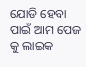ଯୋଡି ହେବା ପାଇଁ ଆମ ପେଜ କୁ ଲାଇକ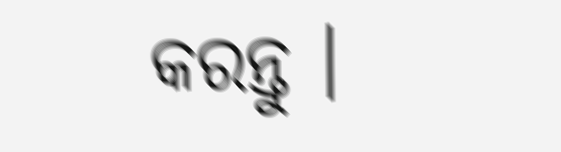କରନ୍ତୁ ।